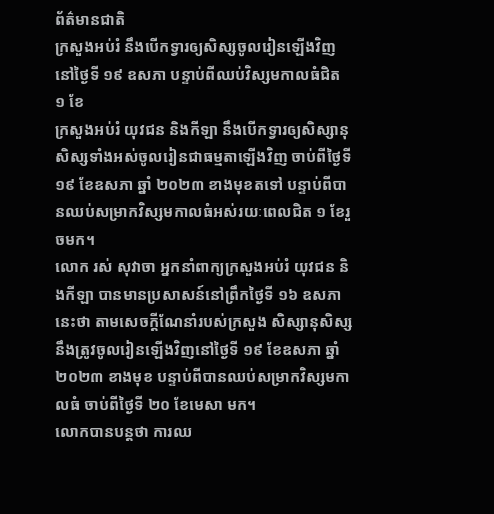ព័ត៌មានជាតិ
ក្រសួងអប់រំ នឹងបើកទ្វារឲ្យសិស្សចូលរៀនឡើងវិញនៅថ្ងៃទី ១៩ ឧសភា បន្ទាប់ពីឈប់វិស្សមកាលធំជិត ១ ខែ
ក្រសួងអប់រំ យុវជន និងកីឡា នឹងបើកទ្វារឲ្យសិស្សានុសិស្សទាំងអស់ចូលរៀនជាធម្មតាឡើងវិញ ចាប់ពីថ្ងៃទី ១៩ ខែឧសភា ឆ្នាំ ២០២៣ ខាងមុខតទៅ បន្ទាប់ពីបានឈប់សម្រាកវិស្សមកាលធំអស់រយៈពេលជិត ១ ខែរួចមក។
លោក រស់ សុវាចា អ្នកនាំពាក្យក្រសួងអប់រំ យុវជន និងកីឡា បានមានប្រសាសន៍នៅព្រឹកថ្ងៃទី ១៦ ឧសភានេះថា តាមសេចក្ដីណែនាំរបស់ក្រសួង សិស្សានុសិស្ស នឹងត្រូវចូលរៀនឡើងវិញនៅថ្ងៃទី ១៩ ខែឧសភា ឆ្នាំ ២០២៣ ខាងមុខ បន្ទាប់ពីបានឈប់សម្រាកវិស្សមកាលធំ ចាប់ពីថ្ងៃទី ២០ ខែមេសា មក។
លោកបានបន្តថា ការឈ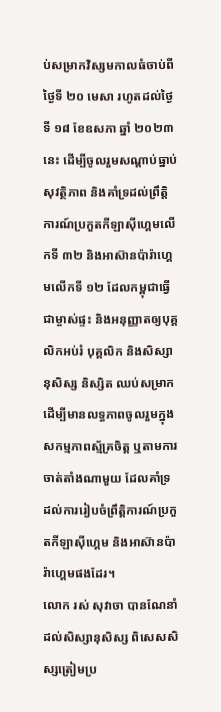ប់សម្រាកវិស្សមកាលធំចាប់ពីថ្ងៃទី ២០ មេសា រហូតដល់ថ្ងៃទី ១៨ ខែឧសភា ឆ្នាំ ២០២៣ នេះ ដើម្បីចូលរួមសណ្ដាប់ធ្នាប់ សុវត្ថិភាព និងគាំទ្រដល់ព្រឹត្តិការណ៍ប្រកួតកីឡាស៊ីហ្គេមលើកទី ៣២ និងអាស៊ានប៉ារ៉ាហ្គេមលើកទី ១២ ដែលកម្ពុជាធ្វើជាម្ចាស់ផ្ទះ និងអនុញ្ញាតឲ្យបុគ្គលិកអប់រំ បុគ្គលិក និងសិស្សានុសិស្ស និស្សិត ឈប់សម្រាក ដើម្បីមានលទ្ធភាពចូលរួមក្នុងសកម្មភាពស្ម័គ្រចិត្ត ឬតាមការចាត់តាំងណាមួយ ដែលគាំទ្រដល់ការរៀបចំព្រឹត្តិការណ៍ប្រកួតកីឡាស៊ីហ្គេម និងអាស៊ានប៉ារ៉ាហ្គេមផងដែរ។
លោក រស់ សុវាចា បានណែនាំដល់សិស្សានុសិស្ស ពិសេសសិស្សត្រៀមប្រ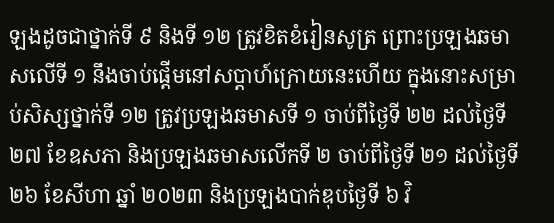ឡងដូចជាថ្នាក់ទី ៩ និងទី ១២ ត្រូវខិតខំរៀនសូត្រ ព្រោះប្រឡងឆមាសលើទី ១ នឹងចាប់ផ្ដើមនៅសប្ដាហ៍ក្រោយនេះហើយ ក្នុងនោះសម្រាប់សិស្សថ្នាក់ទី ១២ ត្រូវប្រឡងឆមាសទី ១ ចាប់ពីថ្ងៃទី ២២ ដល់ថ្ងៃទី ២៧ ខែឧសភា និងប្រឡងឆមាសលើកទី ២ ចាប់ពីថ្ងៃទី ២១ ដល់ថ្ងៃទី ២៦ ខែសីហា ឆ្នាំ ២០២៣ និងប្រឡងបាក់ឌុបថ្ងៃទី ៦ វិ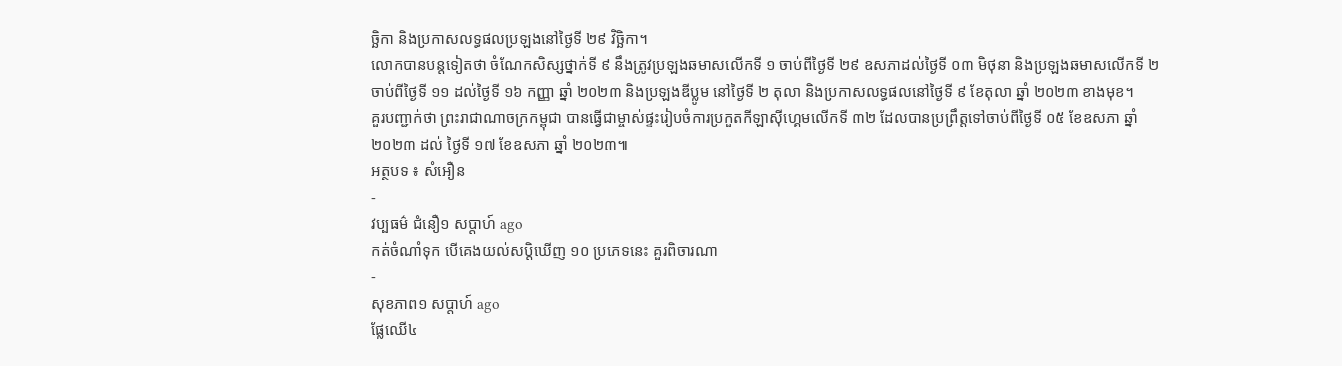ច្ឆិកា និងប្រកាសលទ្ធផលប្រឡងនៅថ្ងៃទី ២៩ វិច្ឆិកា។
លោកបានបន្តទៀតថា ចំណែកសិស្សថ្នាក់ទី ៩ នឹងត្រូវប្រឡងឆមាសលើកទី ១ ចាប់ពីថ្ងៃទី ២៩ ឧសភាដល់ថ្ងៃទី ០៣ មិថុនា និងប្រឡងឆមាសលើកទី ២ ចាប់ពីថ្ងៃទី ១១ ដល់ថ្ងៃទី ១៦ កញ្ញា ឆ្នាំ ២០២៣ និងប្រឡងឌីប្លូម នៅថ្ងៃទី ២ តុលា និងប្រកាសលទ្ធផលនៅថ្ងៃទី ៩ ខែតុលា ឆ្នាំ ២០២៣ ខាងមុខ។
គួរបញ្ជាក់ថា ព្រះរាជាណាចក្រកម្ពុជា បានធ្វើជាម្ចាស់ផ្ទះរៀបចំការប្រកួតកីឡាស៊ីហ្គេមលើកទី ៣២ ដែលបានប្រព្រឹត្តទៅចាប់ពីថ្ងៃទី ០៥ ខែឧសភា ឆ្នាំ ២០២៣ ដល់ ថ្ងៃទី ១៧ ខែឧសភា ឆ្នាំ ២០២៣៕
អត្ថបទ ៖ សំអឿន
-
វប្បធម៌ ជំនឿ១ សប្តាហ៍ ago
កត់ចំណាំទុក បើគេងយល់សប្តិឃើញ ១០ ប្រភេទនេះ គួរពិចារណា
-
សុខភាព១ សប្តាហ៍ ago
ផ្លែឈើ៤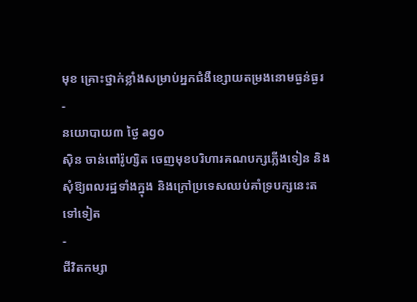មុខ គ្រោះថ្នាក់ខ្លាំងសម្រាប់អ្នកជំងឺខ្សោយតម្រងនោមធ្ងន់ធ្ងរ
-
នយោបាយ៣ ថ្ងៃ ago
ស៊ិន ចាន់ពៅរ៉ូហ្សិត ចេញមុខបរិហារគណបក្សភ្លើងទៀន និងសុំឱ្យពលរដ្ឋទាំងក្នុង និងក្រៅប្រទេសឈប់គាំទ្របក្សនេះតទៅទៀត
-
ជីវិតកម្សា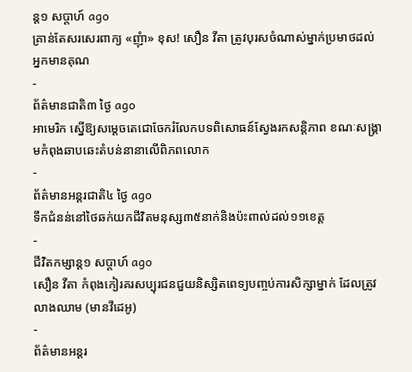ន្ដ១ សប្តាហ៍ ago
គ្រាន់តែសរសេរពាក្យ «ញុំា» ខុស! សឿន វីតា ត្រូវបុរសចំណាស់ម្នាក់ប្រមាថដល់អ្នកមានគុណ
-
ព័ត៌មានជាតិ៣ ថ្ងៃ ago
អាមេរិក ស្នើឱ្យសម្ដេចតេជោចែករំលែកបទពិសោធន៍ស្វែងរកសន្តិភាព ខណៈសង្រ្គាមកំពុងឆាបឆេះតំបន់នានាលើពិភពលោក
-
ព័ត៌មានអន្ដរជាតិ៤ ថ្ងៃ ago
ទឹកជំនន់នៅថៃឆក់យកជីវិតមនុស្ស៣៥នាក់និងប៉ះពាល់ដល់១១ខេត្ត
-
ជីវិតកម្សាន្ដ១ សប្តាហ៍ ago
សឿន វីតា កំពុងកៀរគរសប្បុរជនជួយនិស្សិតពេទ្យបញ្ចប់ការសិក្សាម្នាក់ ដែលត្រូវលាងឈាម (មានវីដេអូ)
-
ព័ត៌មានអន្ដរ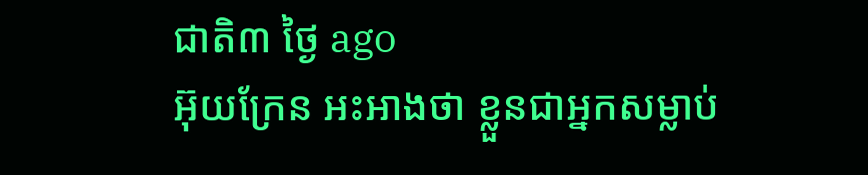ជាតិ៣ ថ្ងៃ ago
អ៊ុយក្រែន អះអាងថា ខ្លួនជាអ្នកសម្លាប់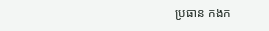ប្រធាន កងក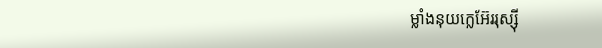ម្លាំងនុយក្លេអ៊ែររុស្ស៊ី